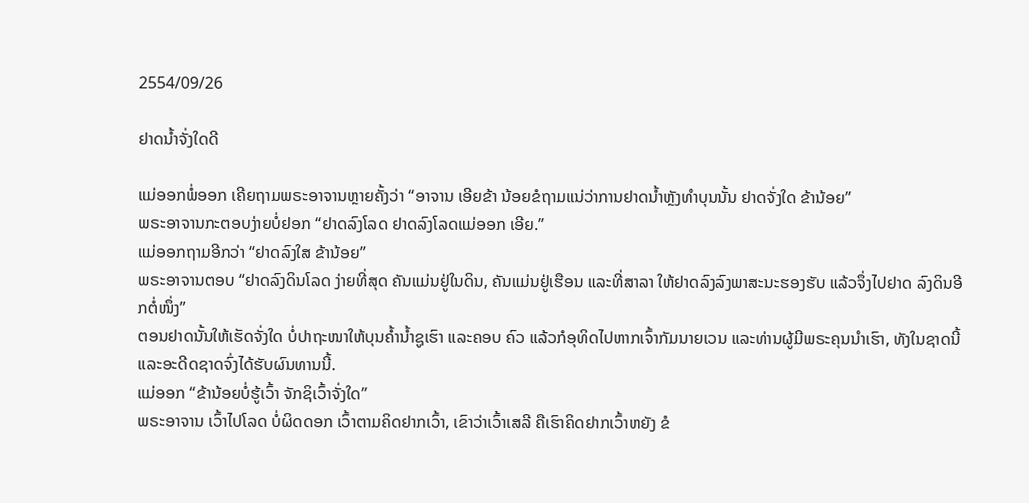2554/09/26

ຢາດນໍ້າຈັ່ງໃດດີ

ແມ່ອອກພໍ່ອອກ ເຄີຍຖາມພຣະອາຈານຫຼາຍຄັ້ງວ່າ “ອາຈານ ເອີຍຂ້າ ນ້ອຍຂໍຖາມແນ່ວ່າການຢາດນໍ້າຫຼັງທຳບຸນນັ້ນ ຢາດຈັ່ງໃດ ຂ້ານ້ອຍ”
ພຣະອາຈານກະຕອບງ່າຍບໍ່ຢອກ “ຢາດລົງໂລດ ຢາດລົງໂລດແມ່ອອກ ເອີຍ.”
ແມ່ອອກຖາມອີກວ່າ “ຢາດລົງໃສ ຂ້ານ້ອຍ”
ພຣະອາຈານຕອບ “ຢາດລົງດິນໂລດ ງ່າຍທີ່ສຸດ ຄັນແມ່ນຢູ່ໃນດິນ, ຄັນແມ່ນຢູ່ເຮືອນ ແລະທີ່ສາລາ ໃຫ້ຢາດລົງລົງພາສະນະຮອງຮັບ ແລ້ວຈຶ່ງໄປຢາດ ລົງດິນອີກຕໍ່ໜຶ່ງ”
ຕອນຢາດນັ້ນໃຫ້ເຮັດຈັ່ງໃດ ບໍ່ປາຖະໜາໃຫ້ບຸນຄໍ້ານໍ້າຊູເຮົາ ແລະຄອບ ຄົວ ແລ້ວກໍອຸທິດໄປຫາກເຈົ້າກັມນາຍເວນ ແລະທ່ານຜູ້ມີພຣະຄຸນນໍາເຮົາ, ທັງໃນຊາດນີ້ ແລະອະດີດຊາດຈົ່ງໄດ້ຮັບຜົນທານນີ້.
ແມ່ອອກ “ຂ້ານ້ອຍບໍ່ຮູ້ເວົ້າ ຈັກຊິເວົ້າຈັ່ງໃດ”
ພຣະອາຈານ ເວົ້າໄປໂລດ ບໍ່ຜິດດອກ ເວົ້າຕາມຄິດຢາກເວົ້າ, ເຂົາວ່າເວົ້າເສລີ ຄືເຮົາຄິດຢາກເວົ້າຫຍັງ ຂໍ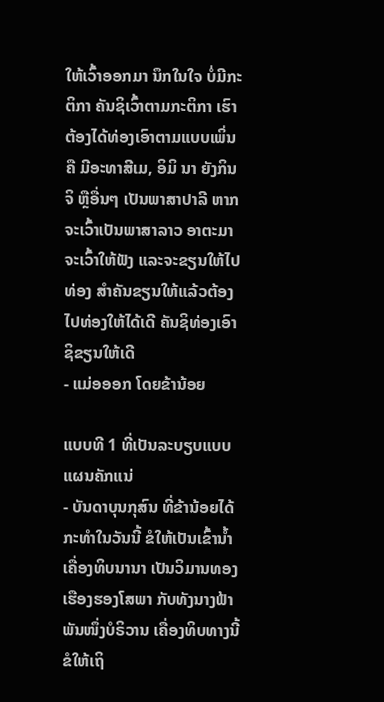ໃຫ້ເວົ້າອອກມາ ນຶກໃນໃຈ ບໍ່ມີກະຕິກາ ຄັນຊິເວົ້າຕາມກະຕິກາ ເຮົາຕ້ອງໄດ້ທ່ອງເອົາຕາມແບບເພິ່ນ ຄື ມີອະທາສີເມ, ອິມິ ນາ ຍັງກິນຈິ ຫຼືອື່ນໆ ເປັນພາສາປາລີ ຫາກຈະເວົ້າເປັນພາສາລາວ ອາຕະມາ ຈະເວົ້າໃຫ້ຟັງ ແລະຈະຂຽນໃຫ້ໄປທ່ອງ ສຳຄັນຂຽນໃຫ້ແລ້ວຕ້ອງໄປທ່ອງໃຫ້ໄດ້ເດີ ຄັນຊິທ່ອງເອົາຊິຂຽນໃຫ້ເດີ
- ແມ່ອອອກ ໂດຍຂ້ານ້ອຍ

ແບບທີ 1 ທີ່ເປັນລະບຽບແບບແຜນຄັກແນ່
- ບັນດາບຸນກຸສົນ ທີ່ຂ້ານ້ອຍໄດ້ກະທໍາໃນວັນນີ້ ຂໍໃຫ້ເປັນເຂົ້ານໍ້າ ເຄື່ອງທິບນານາ ເປັນວິມານທອງ ເຮືອງຮອງໂສພາ ກັບທັງນາງຟ້າ ພັນໜຶ່ງບໍຣິວານ ເຄື່ອງທິບທາງນີ້ຂໍໃຫ້ເຖິ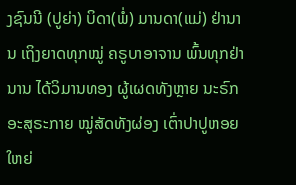ງຊົນນີ (ປູຍ່າ) ບິດາ(ພໍ່) ມານດາ(ແມ່) ຢ່ານານ ເຖິງຍາດທຸກໝູ່ ຄຣູບາອາຈານ ພົ້ນທຸກຢ່ານານ ໄດ້ວິມານທອງ ຜູ້ເຜດທັງຫຼາຍ ນະຣົກອະສຸຣະກາຍ ໝູ່ສັດທັງຜ່ອງ ເຕົ່າປາປູຫອຍ ໃຫຍ່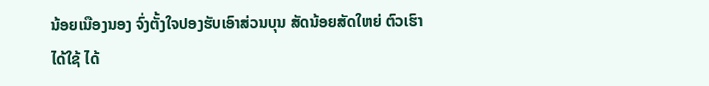ນ້ອຍເນືອງນອງ ຈົ່ງຕັ້ງໃຈປອງຮັບເອົາສ່ວນບຸນ ສັດນ້ອຍສັດໃຫຍ່ ຕົວເຮົາໄດ້ໃຊ້ ໄດ້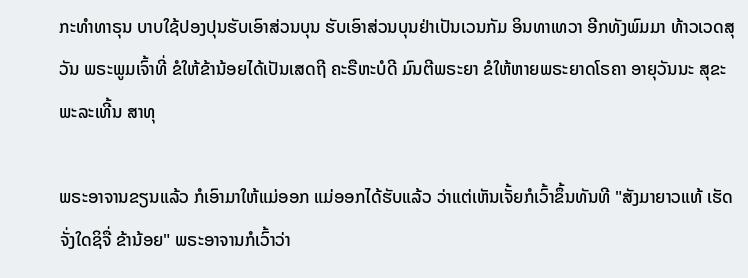ກະທໍາທາຣຸນ ບາບໃຊ້ປອງປຸນຮັບເອົາສ່ວນບຸນ ຮັບເອົາສ່ວນບຸນຢ່າເປັນເວນກັມ ອິນທາເທວາ ອີກທັງພົມມາ ທ້າວເວດສຸວັນ ພຣະພູມເຈົ້າທີ່ ຂໍໃຫ້ຂ້ານ້ອຍໄດ້ເປັນເສດຖີ ຄະຣືຫະບໍດີ ມົນຕີພຣະຍາ ຂໍໃຫ້ຫາຍພຣະຍາດໂຣຄາ ອາຍຸວັນນະ ສຸຂະພະລະເທີ້ນ ສາທຸ

ພຣະອາຈານຂຽນແລ້ວ ກໍເອົາມາໃຫ້ແມ່ອອກ ແມ່ອອກໄດ້ຮັບແລ້ວ ວ່າແຕ່ເຫັນເຈັ້ຍກໍເວົ້າຂຶ້ນທັນທີ "ສັງມາຍາວແທ້ ເຮັດຈັ່ງໃດຊິຈື່ ຂ້ານ້ອຍ" ພຣະອາຈານກໍເວົ້າວ່າ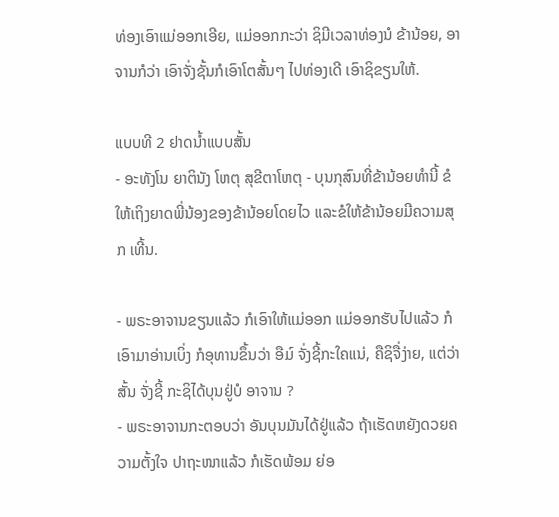ທ່ອງເອົາແມ່ອອກເອີຍ, ແມ່ອອກກະວ່າ ຊິມີເວລາທ່ອງນໍ ຂ້ານ້ອຍ, ອາຈານກໍວ່າ ເອົາຈັ່ງຊັ້ນກໍເອົາໂຕສັ້ນໆ ໄປທ່ອງເດີ ເອົາຊິຂຽນໃຫ້.

ແບບທີ 2 ຢາດນໍ້າແບບສັ້ນ
- ອະທັງໂນ ຍາຕິນັງ ໂຫຕຸ ສຸຂີຕາໂຫຕຸ - ບຸນກຸສົນທີ່ຂ້ານ້ອຍທໍານີ້ ຂໍໃຫ້ເຖິງຍາດພີ່ນ້ອງຂອງຂ້ານ້ອຍໂດຍໄວ ແລະຂໍໃຫ້ຂ້ານ້ອຍມີຄວາມສຸກ ເທີ້ນ.

- ພຣະອາຈານຂຽນແລ້ວ ກໍເອົາໃຫ້ແມ່ອອກ ແມ່ອອກຮັບໄປແລ້ວ ກໍເອົາມາອ່ານເບິ່ງ ກໍອຸທານຂຶ້ນວ່າ ອືມ໌ ຈັ່ງຊີ້ກະໃຄແນ່, ຄືຊິຈື່ງ່າຍ, ແຕ່ວ່າສັ້ນ ຈັ່ງຊີ້ ກະຊິໄດ້ບຸນຢູ່ບໍ ອາຈານ ?
- ພຣະອາຈານກະຕອບວ່າ ອັນບຸນມັນໄດ້ຢູ່ແລ້ວ ຖ້າເຮັດຫຍັງດວຍຄວາມຕັ້ງໃຈ ປາຖະໜາແລ້ວ ກໍເຮັດພ້ອມ ຍ່ອ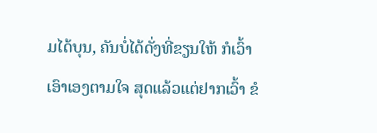ມໄດ້ບຸນ, ຄັນບໍ່ໄດ້ດັ່ງທີ່ຂຽນໃຫ້ ກໍເວົ້າເອົາເອງຕາມໃຈ ສຸດແລ້ວແຕ່ຢາກເວົ້າ ຂໍ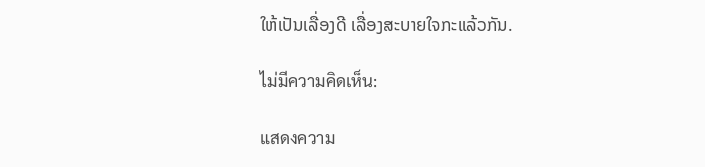ໃຫ້ເປັນເລື່ອງດີ ເລື່ອງສະບາຍໃຈກະແລ້ວກັນ.

ไม่มีความคิดเห็น:

แสดงความ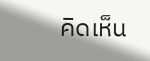คิดเห็น